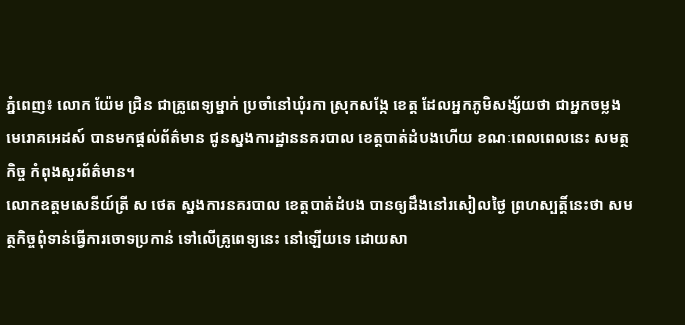ភ្នំពេញ៖ លោក យ៉ែម ជ្រិន ជាគ្រូពេទ្យម្នាក់ ប្រចាំនៅឃុំរកា ស្រុកសង្កែ ខេត្ត ដែលអ្នកភូមិសង្ស័យថា ជាអ្នកចម្លងមេរោគអេដស៍ បានមកផ្តល់ព័ត៌មាន ជូនស្នងការដ្ឋាននគរបាល ខេត្តបាត់ដំបងហើយ ខណៈពេលពេលនេះ សមត្ថកិច្ច កំពុងសួរព័ត៌មាន។
លោកឧត្តមសេនីយ៍ត្រី ស ថេត ស្នងការនគរបាល ខេត្តបាត់ដំបង បានឲ្យដឹងនៅរសៀលថ្ងៃ ព្រហស្បត្តិ៍នេះថា សមត្ថកិច្ចពុំទាន់ធ្វើការចោទប្រកាន់ ទៅលើគ្រូពេទ្យនេះ នៅឡើយទេ ដោយសា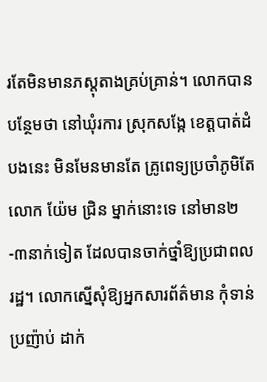រតែមិនមានភស្តុតាងគ្រប់គ្រាន់។ លោកបានបន្ថែមថា នៅឃុំរការ ស្រុកសង្កែ ខេត្តបាត់ដំបងនេះ មិនមែនមានតែ គ្រូពេទ្យប្រចាំភូមិតែលោក យ៉ែម ជ្រិន ម្នាក់នោះទេ នៅមាន២-៣នាក់ទៀត ដែលបានចាក់ថ្នាំឱ្យប្រជាពលរដ្ឋ។ លោកស្នើសុំឱ្យអ្នកសារព័ត៌មាន កុំទាន់ប្រញ៉ាប់ ដាក់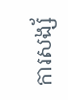ការសង្ស័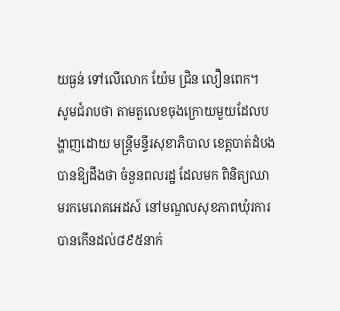យធ្ងន់ ទៅលើលោក យ៉ែម ជ្រិន លឿនពេក។
សូមជំរាបថា តាមតួលេខចុងក្រោយមួយដែលបង្ហាញដោយ មន្ត្រីមន្ទីរសុខាភិបាល ខេត្តបាត់ដំបង បានឱ្យដឹងថា ចំនួនពលរដ្ឋ ដែលមក ពិនិត្យឈាមរកមេរោគអេដស៍ នៅមណ្ឌលសុខភាពឃុំរការ បានកើនដល់៨៩៥នាក់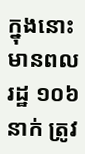ក្នុងនោះ មានពលរដ្ឋ ១០៦នាក់ ត្រូវ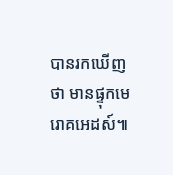បានរកឃើញថា មានផ្ទុកមេរោគអេដស៍៕